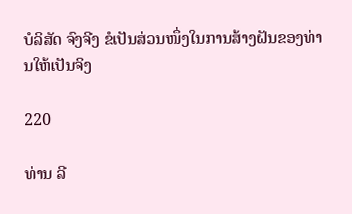ບໍລິສັດ ຈົງຈີງ ຂໍເປັນສ່ວນໜຶ່ງໃນການສ້າງຝັນຂອງທ່ານໃຫ້ເປັນຈິງ

220

ທ່ານ ລີ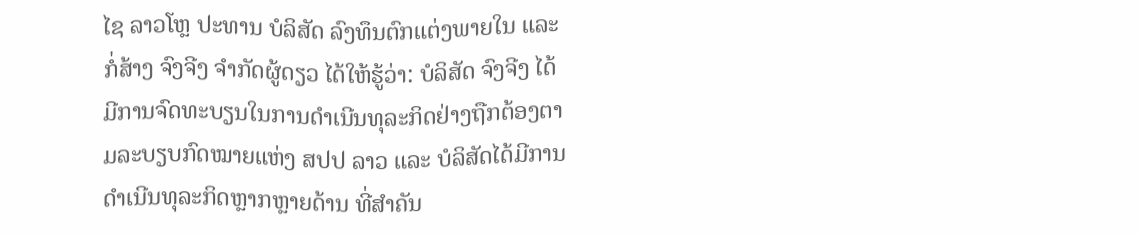ໄຊ ລາວໂຫຼ ປະທານ ບໍລິສັດ ລົງທຶນຕົກແຕ່ງພາຍໃນ ແລະ ກໍ່ສ້າງ ຈົງຈີງ ຈຳກັດຜູ້ດຽວ ໄດ້ໃຫ້ຮູ້ວ່າ: ບໍລິສັດ ຈົງຈີງ ໄດ້ມີການຈົດທະບຽນໃນການດຳເນີນທຸລະກິດຢ່າງຖືກຕ້ອງຕາມລະບຽບກົດໝາຍແຫ່ງ ສປປ ລາວ ແລະ ບໍລິສັດໄດ້ມີການດໍາເນີນທຸລະກິດຫຼາກຫຼາຍດ້ານ ທີ່ສຳຄັນ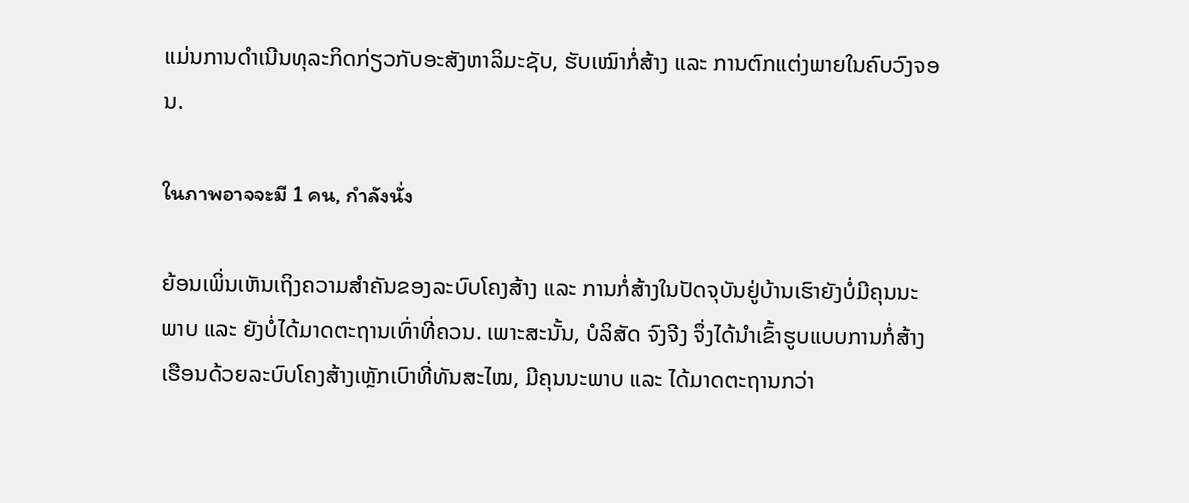ແມ່ນການດຳເນີນທຸລະກິດກ່ຽວກັບອະສັງຫາລິມະຊັບ, ຮັບເໝົາກໍ່ສ້າງ ແລະ ການຕົກແຕ່ງພາຍໃນຄົບວົງຈອນ.

ในภาพอาจจะมี 1 คน, กำลังนั่ง

ຍ້ອນເພິ່ນເຫັນເຖິງຄວາມສຳຄັນຂອງລະບົບໂຄງສ້າງ ແລະ ການກໍ່ສ້າງໃນປັດຈຸບັນຢູ່ບ້ານເຮົາຍັງບໍ່ມີຄຸນນະພາບ ແລະ ຍັງບໍ່ໄດ້ມາດຕະຖານເທົ່າທີ່ຄວນ. ເພາະສະນັ້ນ, ບໍລິສັດ ຈົງຈີງ ຈຶ່ງໄດ້ນຳເຂົ້າຮູບແບບການກໍ່ສ້າງເຮືອນດ້ວຍລະບົບໂຄງສ້າງເຫຼັກເບົາທີ່ທັນສະໄໝ, ມີຄຸນນະພາບ ແລະ ໄດ້ມາດຕະຖານກວ່າ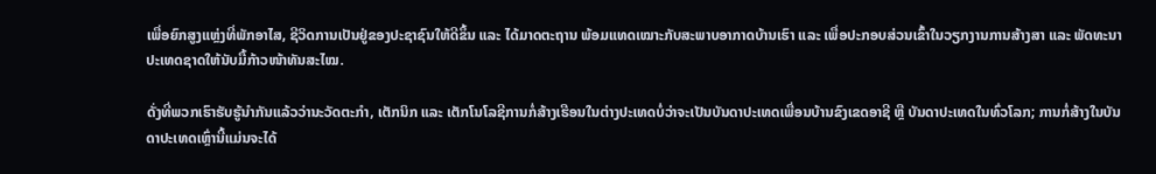ເພື່ອຍົກສູງແຫຼ່ງທີ່ພັກອາໄສ, ຊີວິດການເປັນຢູ່ຂອງປະຊາຊົນໃຫ້ດີຂຶ້ນ ແລະ ໄດ້ມາດຕະຖານ ພ້ອມແທດເໝາະກັບສະພາບອາກາດບ້ານເຮົາ ແລະ ເພື່ອປະກອບສ່ວນເຂົ້າໃນວຽກງານການສ້າງສາ ແລະ ພັດທະນາປະເທດຊາດໃຫ້ນັບມື້ກ້າວໜ້າທັນສະໄໝ.

ດັ່ງທີ່ພວກເຮົາຮັບຮູ້ນຳກັນແລ້ວວ່ານະວັດຕະກຳ, ເຕັກນິກ ແລະ ເຕັກໂນໂລຊີການກໍ່ສ້າງເຮືອນໃນຕ່າງປະເທດບໍ່ວ່າຈະເປັນບັນດາປະເທດເພື່ອນບ້ານຂົງເຂດອາຊີ ຫຼື ບັນດາປະເທດໃນທົ່ວໂລກ; ການກໍ່ສ້າງໃນບັນດາປະເທດເຫຼົ່ານີ້ແມ່ນຈະໄດ້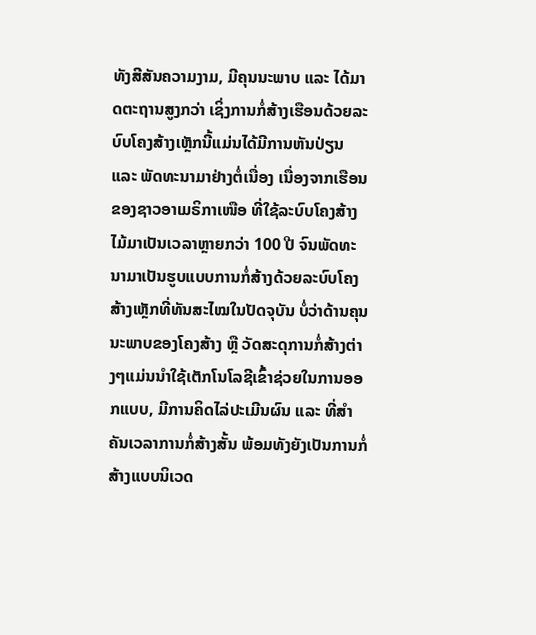ທັງສີສັນຄວາມງາມ, ມີຄຸນນະພາບ ແລະ ໄດ້ມາດຕະຖານສູງກວ່າ ເຊິ່ງການກໍ່ສ້າງເຮືອນດ້ວຍລະບົບໂຄງສ້າງເຫຼັກນີ້ແມ່ນໄດ້ມີການຫັນປ່ຽນ ແລະ ພັດທະນາມາຢ່າງຕໍ່ເນື່ອງ ເນື່ອງຈາກເຮືອນຂອງຊາວອາເມຣິກາເໜືອ ທີ່ໃຊ້ລະບົບໂຄງສ້າງໄມ້ມາເປັນເວລາຫຼາຍກວ່າ 100 ປີ ຈົນພັດທະນາມາເປັນຮູບແບບການກໍ່ສ້າງດ້ວຍລະບົບໂຄງສ້າງເຫຼັກທີ່ທັນສະໄໝໃນປັດຈຸບັນ ບໍ່ວ່າດ້ານຄຸນນະພາບຂອງໂຄງສ້າງ ຫຼື ວັດສະດຸການກໍ່ສ້າງຕ່າງໆແມ່ນນຳໃຊ້ເຕັກໂນໂລຊີເຂົ້າຊ່ວຍໃນການອອກແບບ, ມີການຄິດໄລ່ປະເມີນຜົນ ແລະ ທີ່ສຳຄັນເວລາການກໍ່ສ້າງສັ້ນ ພ້ອມທັງຍັງເປັນການກໍ່ສ້າງແບບນິເວດ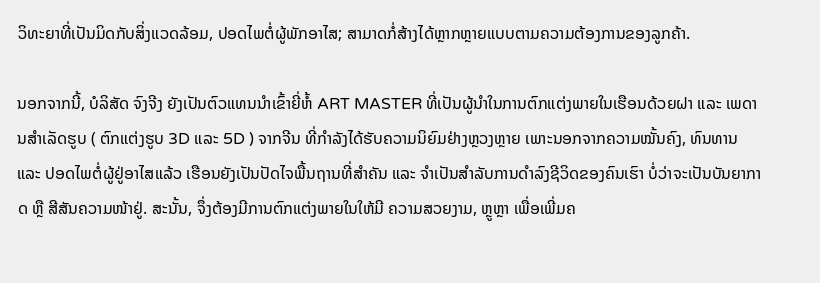ວິທະຍາທີ່ເປັນມິດກັບສິ່ງແວດລ້ອມ, ປອດໄພຕໍ່ຜູ້ພັກອາໄສ; ສາມາດກໍ່ສ້າງໄດ້ຫຼາກຫຼາຍແບບຕາມຄວາມຕ້ອງການຂອງລູກຄ້າ.

ນອກຈາກນີ້, ບໍລິສັດ ຈົງຈີງ ຍັງເປັນຕົວແທນນຳເຂົ້າຍີ່ຫໍ້ ART MASTER ທີ່ເປັນຜູ້ນຳໃນການຕົກແຕ່ງພາຍໃນເຮືອນດ້ວຍຝາ ແລະ ເພດານສຳເລັດຮູບ ( ຕົກແຕ່ງຮູບ 3D ແລະ 5D ) ຈາກຈີນ ທີ່ກຳລັງໄດ້ຮັບຄວາມນິຍົມຢ່າງຫຼວງຫຼາຍ ເພາະນອກຈາກຄວາມໝັ້ນຄົງ, ທົນທານ ແລະ ປອດໄພຕໍ່ຜູ້ຢູ່ອາໄສແລ້ວ ເຮືອນຍັງເປັນປັດໄຈພື້ນຖານທີ່ສຳຄັນ ແລະ ຈໍາເປັນສຳລັບການດຳລົງຊີວິດຂອງຄົນເຮົາ ບໍ່ວ່າຈະເປັນບັນຍາກາດ ຫຼື ສີສັນຄວາມໜ້າຢູ່. ສະນັ້ນ, ຈຶ່ງຕ້ອງມີການຕົກແຕ່ງພາຍໃນໃຫ້ມີ ຄວາມສວຍງາມ, ຫຼູຫຼາ ເພື່ອເພີ່ມຄ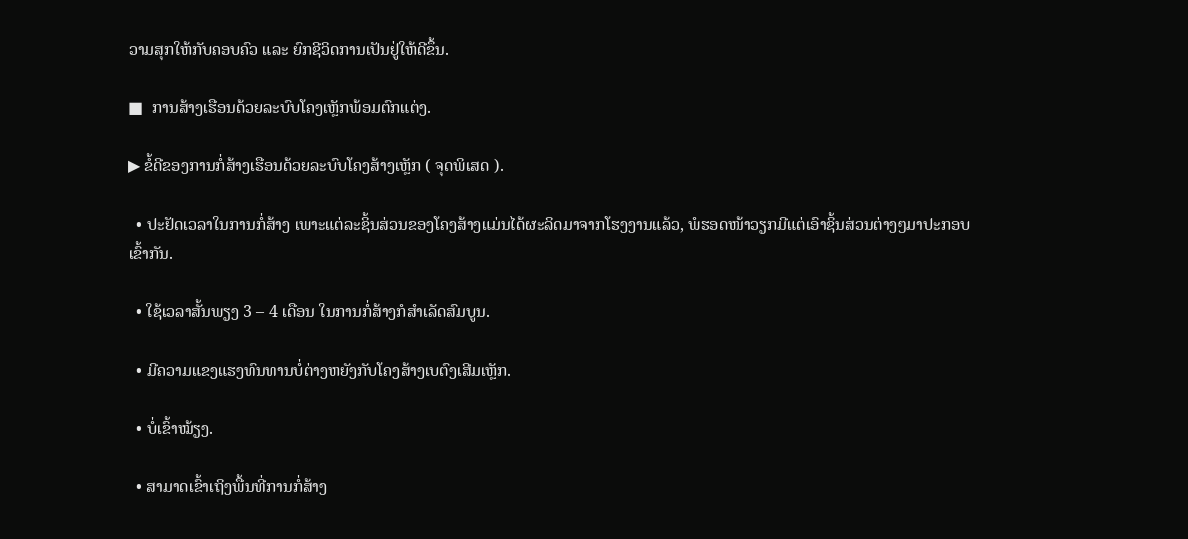ວາມສຸກໃຫ້ກັບຄອບຄົວ ແລະ ຍົກຊີວິດການເປັນຢູ່ໃຫ້ດີຂຶ້ນ.

■  ການສ້າງເຮືອນດ້ວຍລະບົບໂຄງເຫຼັກພ້ອມຕົກແຕ່ງ.

▶ ຂໍ້ດີຂອງການກໍ່ສ້າງເຮືອນດ້ວຍລະບົບໂຄງສ້າງເຫຼັກ ( ຈຸດພິເສດ ).

  • ປະຢັດເວລາໃນການກໍ່ສ້າງ ເພາະແຕ່ລະຊິ້ນສ່ວນຂອງໂຄງສ້າງແມ່ນໄດ້ຜະລິດມາຈາກໂຮງງານແລ້ວ, ພໍຮອດໜ້າວຽກມີແຕ່ເອົາຊິ້ນສ່ວນຕ່າງໆມາປະກອບເຂົ້າກັນ.

  • ໃຊ້ເວລາສັ້ນພຽງ 3 – 4 ເດືອນ ໃນການກໍ່ສ້າງກໍສໍາເລັດສົມບູນ.

  • ມີຄວາມແຂງແຮງທົນທານບໍ່ຕ່າງຫຍັງກັບໂຄງສ້າງເບຕົງເສີມເຫຼັກ.

  • ບໍ່ເຂົ້າໝ້ຽງ.

  • ສາມາດເຂົ້າເຖິງພື້ນທີ່ການກໍ່ສ້າງ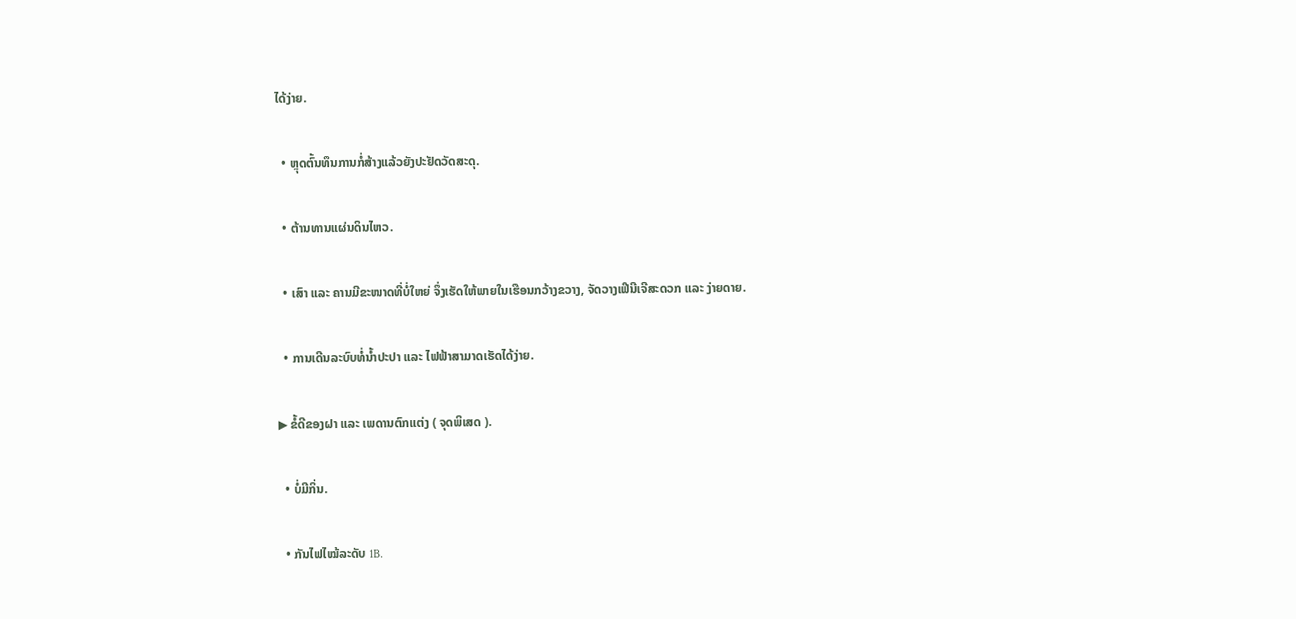ໄດ້ງ່າຍ.

  • ຫຼຸດຕົ້ນທຶນການກໍ່ສ້າງແລ້ວຍັງປະຢັດວັດສະດຸ.

  • ຕ້ານທານແຜ່ນດິນໄຫວ.

  • ເສົາ ແລະ ຄານມີຂະໜາດທີ່ບໍ່ໃຫຍ່ ຈຶ່ງເຮັດໃຫ້ພາຍໃນເຮືອນກວ້າງຂວາງ, ຈັດວາງເຟີນີເຈີສະດວກ ແລະ ງ່າຍດາຍ.

  • ການເດີນລະບົບທໍ່ນ້ຳປະປາ ແລະ ໄຟຟ້າສາມາດເຮັດໄດ້ງ່າຍ.

▶ ຂໍ້ດີຂອງຝາ ແລະ ເພດານຕົກແຕ່ງ ( ຈຸດພິເສດ ).

  • ບໍ່ມີກິ່ນ.

  • ກັນໄຟໄໝ້ລະດັບ 1B.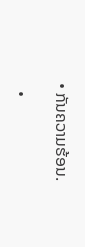• ກັນຄວາມຮ້ອນ.

  •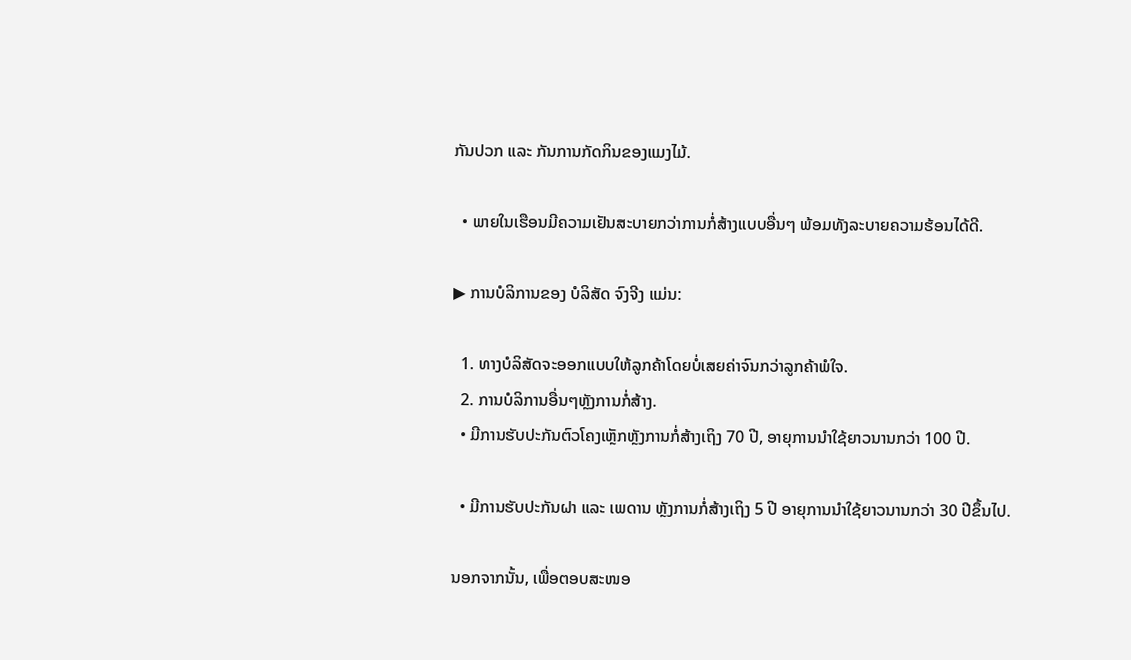ກັນປວກ ແລະ ກັນການກັດກິນຂອງແມງໄມ້.

  • ພາຍໃນເຮືອນມີຄວາມເຢັນສະບາຍກວ່າການກໍ່ສ້າງແບບອື່ນໆ ພ້ອມທັງລະບາຍຄວາມຮ້ອນໄດ້ດີ.

▶ ການບໍລິການຂອງ ບໍລິສັດ ຈົງຈີງ ແມ່ນ:

  1. ທາງບໍລິສັດຈະອອກແບບໃຫ້ລູກຄ້າໂດຍບໍ່ເສຍຄ່າຈົນກວ່າລູກຄ້າພໍໃຈ.
  2. ການບໍລິການອື່ນໆຫຼັງການກໍ່ສ້າງ.
  • ມີການຮັບປະກັນຕົວໂຄງເຫຼັກຫຼັງການກໍ່ສ້າງເຖິງ 70 ປີ, ອາຍຸການນຳໃຊ້ຍາວນານກວ່າ 100 ປີ.

  • ມີການຮັບປະກັນຝາ ແລະ ເພດານ ຫຼັງການກໍ່ສ້າງເຖິງ 5 ປີ ອາຍຸການນຳໃຊ້ຍາວນານກວ່າ 30 ປີຂຶ້ນໄປ.

ນອກຈາກນັ້ນ, ເພື່ອຕອບສະໜອ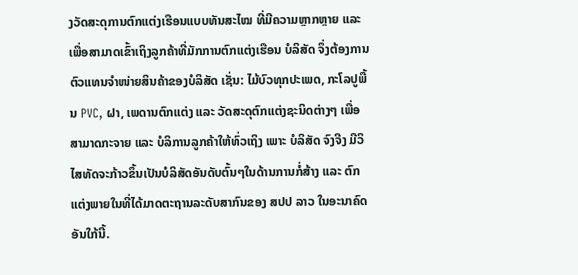ງວັດສະດຸການຕົກແຕ່ງເຮືອນແບບທັນສະໄໝ ທີ່ມີຄວາມຫຼາກຫຼາຍ ແລະ ເພື່ອສາມາດເຂົ້າເຖິງລູກຄ້າທີ່ມັກການຕົກແຕ່ງເຮືອນ ບໍລິສັດ ຈຶ່ງຕ້ອງການຕົວແທນຈຳໜ່າຍສິນຄ້າຂອງບໍລິສັດ ເຊັ່ນ: ໄມ້ບົວທຸກປະເພດ, ກະໂລປູພື້ນ PVC, ຝາ, ເພດານຕົກແຕ່ງ ແລະ ວັດສະດຸຕົກແຕ່ງຊະນິດຕ່າງໆ ເພື່ອສາມາດກະຈາຍ ແລະ ບໍລິການລູກຄ້າໃຫ້ທົ່ວເຖິງ ເພາະ ບໍລິສັດ ຈົງຈີງ ມີວິໄສທັດຈະກ້າວຂຶ້ນເປັນບໍລິສັດອັນດັບຕົ້ນໆໃນດ້ານການກໍ່ສ້າງ ແລະ ຕົກແຕ່ງພາຍໃນທີ່ໄດ້ມາດຕະຖານລະດັບສາກົນຂອງ ສປປ ລາວ ໃນອະນາຄົດອັນໃກ້ນີ້.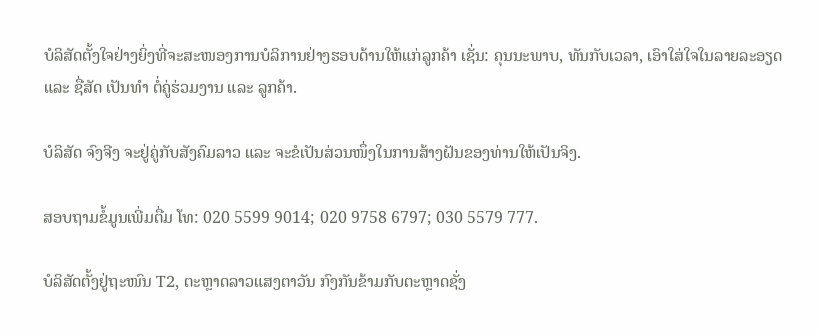ບໍລິສັດຕັ້ງໃຈຢ່າງຍິ່ງທີ່ຈະສະໜອງການບໍລິການຢ່າງຮອບດ້ານໃຫ້ແກ່ລູກຄ້າ ເຊັ່ນ: ຄຸນນະພາບ, ທັນກັບເວລາ, ເອົາໃສ່ໃຈໃນລາຍລະອຽດ ແລະ ຊື່ສັດ ເປັນທໍາ ຕໍ່ຄູ່ຮ່ວມງານ ແລະ ລູກຄ້າ.

ບໍລິສັດ ຈົງຈີງ ຈະຢູ່ຄູ່ກັບສັງຄົມລາວ ແລະ ຈະຂໍເປັນສ່ວນໜຶ່ງໃນການສ້າງຝັນຂອງທ່ານໃຫ້ເປັນຈິງ.

ສອບຖາມຂໍ້ມູນເພີ່ມຕື່ມ ໂທ: 020 5599 9014; 020 9758 6797; 030 5579 777.

ບໍລິສັດຕັ້ງຢູ່ຖະໜົນ T2, ຕະຫຼາດລາວແສງຕາວັນ ກົງກັນຂ້າມກັບຕະຫຼາດຊັ່ງ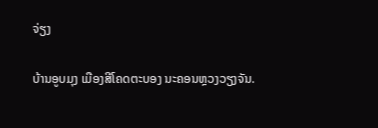ຈ່ຽງ

ບ້ານອູບມຸງ ເມືອງສີໂຄດຕະບອງ ນະຄອນຫຼວງວຽງຈັນ.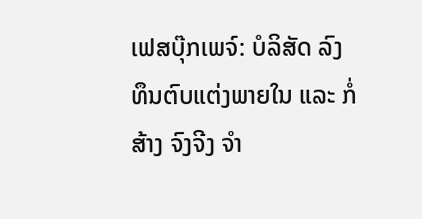ເຟສບຸ໊ກເພຈ໌: ບໍລິສັດ ລົງທຶນຕົບແຕ່ງພາຍໃນ ແລະ ກໍ່ສ້າງ ຈົງຈີງ ຈຳ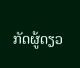ກັດຜູ້ດຽວ